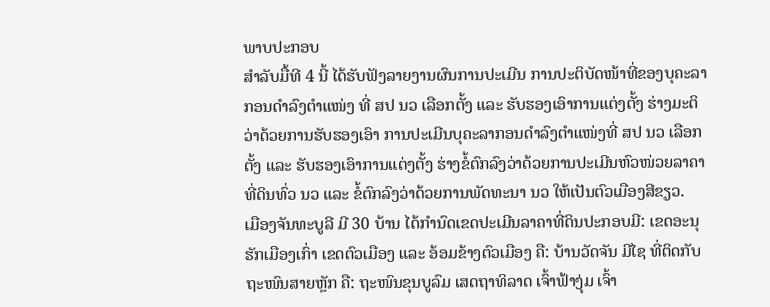ພາບປະກອບ
ສຳລັບມື້ທີ 4 ນີ້ ໄດ້ຮັບຟັງລາຍງານຜົນການປະເມີນ ການປະຕິບັດໜ້າທີ່ຂອງບຸຄະລາກອນດຳລົງຕຳແໜ່ງ ທີ່ ສປ ນວ ເລືອກຕັ້ງ ແລະ ຮັບຮອງເອົາການແຕ່ງຕັ້ງ ຮ່າງມະຕິວ່າດ້ວຍການຮັບຮອງເອົາ ການປະເມີນບຸຄະລາກອນດຳລົງຕຳແໜ່ງທີ່ ສປ ນວ ເລືອກຕັ້ງ ແລະ ຮັບຮອງເອົາການແຕ່ງຕັ້ງ ຮ່າງຂໍ້ຕົກລົງວ່າດ້ວຍການປະເມີນຫົວໜ່ວຍລາຄາທີ່ດິນທົ່ວ ນວ ແລະ ຂໍ້ຕົກລົງວ່າດ້ວຍການພັດທະນາ ນວ ໃຫ້ເປັນຕົວເມືອງສີຂຽວ.
ເມືອງຈັນທະບູລີ ມີ 30 ບ້ານ ໄດ້ກຳນົດເຂດປະເມີນລາຄາທີ່ດິນປະກອບມີ: ເຂດອະນຸຮັກເມືອງເກົ່າ ເຂດຕົວເມືອງ ແລະ ອ້ອມຂ້າງຕົວເມືອງ ຄື: ບ້ານວັດຈັນ ມີໄຊ ທີ່ຕິດກັບຖະໜົນສາຍຫຼັກ ຄື: ຖະໜົນຂຸນບູລົມ ເສດຖາທິລາດ ເຈົ້າຟ້າງຸ່ມ ເຈົ້າ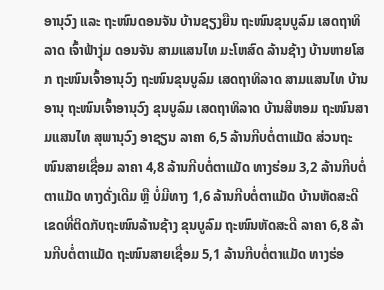ອານຸວົງ ແລະ ຖະໜົນດອນຈັນ ບ້ານຊຽງຍືນ ຖະໜົນຂຸນບູລົມ ເສດຖາທິລາດ ເຈົ້າຟ້າງຸ່ມ ດອນຈັນ ສາມແສນໄທ ມະໂຫສົດ ລ້ານຊ້າງ ບ້ານຫາຍໂສກ ຖະໜົນເຈົ້າອານຸວົງ ຖະໜົນຂຸນບູລົມ ເສດຖາທິລາດ ສາມແສນໄທ ບ້ານອານຸ ຖະໜົນເຈົ້າອານຸວົງ ຂຸນບູລົມ ເສດຖາທິລາດ ບ້ານສີຫອມ ຖະໜົນສາມແສນໄທ ສຸພານຸວົງ ອາຊຽນ ລາຄາ 6,5 ລ້ານກີບຕໍ່ຕາແມັດ ສ່ວນຖະໜົນສາຍເຊື່ອມ ລາຄາ 4,8 ລ້ານກີບຕໍ່ຕາແມັດ ທາງຮ່ອມ 3,2 ລ້ານກີບຕໍ່ຕາແມັດ ທາງດັ່ງເດີມ ຫຼື ບໍ່ມີທາງ 1,6 ລ້ານກີບຕໍ່ຕາແມັດ ບ້ານຫັດສະດີ ເຂດທີ່ຕິດກັບຖະໜົນລ້ານຊ້າງ ຂຸນບູລົມ ຖະໜົນຫັດສະດີ ລາຄາ 6,8 ລ້ານກີບຕໍ່ຕາແມັດ ຖະໜົນສາຍເຊື່ອມ 5,1 ລ້ານກີບຕໍ່ຕາແມັດ ທາງຮ່ອ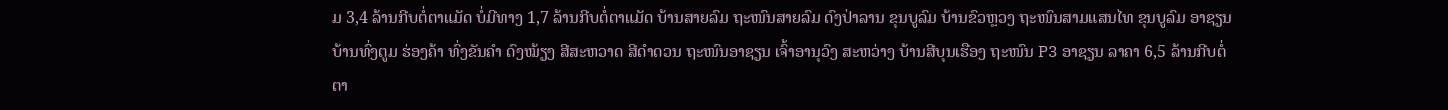ມ 3,4 ລ້ານກີບຕໍ່ຕາແມັດ ບໍ່ມີທາງ 1,7 ລ້ານກີບຕໍ່ຕາແມັດ ບ້ານສາຍລົມ ຖະໜົນສາຍລົມ ດົງປ່າລານ ຂຸນບູລົມ ບ້ານຂົວຫຼວງ ຖະໜົນສາມແສນໄທ ຂຸນບູລົມ ອາຊຽນ ບ້ານທົ່ງຕູມ ຮ່ອງຄ້າ ທົ່ງຂັນຄຳ ດົງໝ້ຽງ ສີສະຫວາດ ສີດຳດວນ ຖະໜົນອາຊຽນ ເຈົ້າອານຸວົງ ສະຫວ່າງ ບ້ານສີບຸນເຮືອງ ຖະໜົນ P3 ອາຊຽນ ລາຄາ 6,5 ລ້ານກີບຕໍ່ຕາ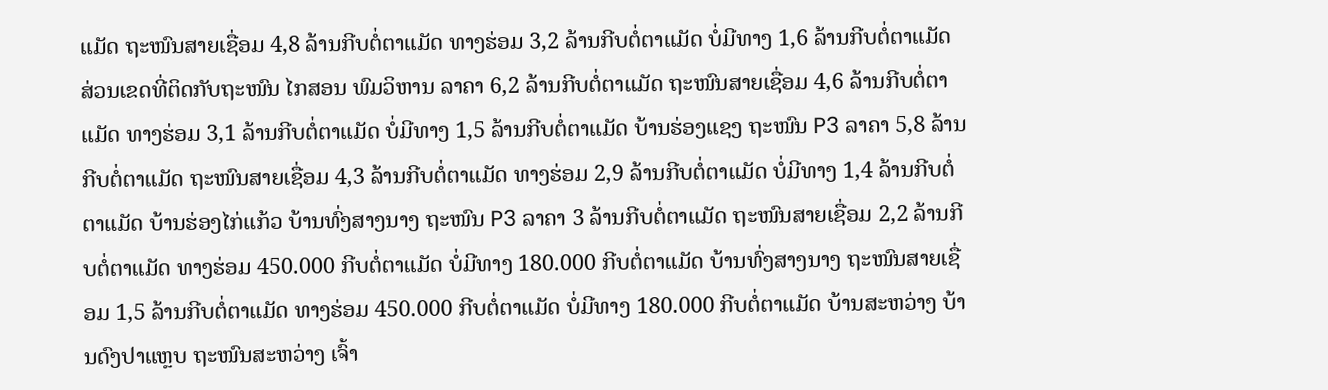ແມັດ ຖະໜົນສາຍເຊື່ອມ 4,8 ລ້ານກີບຕໍ່ຕາແມັດ ທາງຮ່ອມ 3,2 ລ້ານກີບຕໍ່ຕາແມັດ ບໍ່ມີທາງ 1,6 ລ້ານກີບຕໍ່ຕາແມັດ ສ່ວນເຂດທີ່ຕິດກັບຖະໜົນ ໄກສອນ ພົມວິຫານ ລາຄາ 6,2 ລ້ານກີບຕໍ່ຕາແມັດ ຖະໜົນສາຍເຊື່ອມ 4,6 ລ້ານກີບຕໍ່ຕາແມັດ ທາງຮ່ອມ 3,1 ລ້ານກີບຕໍ່ຕາແມັດ ບໍ່ມີທາງ 1,5 ລ້ານກີບຕໍ່ຕາແມັດ ບ້ານຮ່ອງແຊງ ຖະໜົນ P3 ລາຄາ 5,8 ລ້ານກີບຕໍ່ຕາແມັດ ຖະໜົນສາຍເຊື່ອມ 4,3 ລ້ານກີບຕໍ່ຕາແມັດ ທາງຮ່ອມ 2,9 ລ້ານກີບຕໍ່ຕາແມັດ ບໍ່ມີທາງ 1,4 ລ້ານກີບຕໍ່ຕາແມັດ ບ້ານຮ່ອງໄກ່ແກ້ວ ບ້ານທົ່ງສາງນາງ ຖະໜົນ P3 ລາຄາ 3 ລ້ານກີບຕໍ່ຕາແມັດ ຖະໜົນສາຍເຊື່ອມ 2,2 ລ້ານກີບຕໍ່ຕາແມັດ ທາງຮ່ອມ 450.000 ກີບຕໍ່ຕາແມັດ ບໍ່ມີທາງ 180.000 ກີບຕໍ່ຕາແມັດ ບ້ານທົ່ງສາງນາງ ຖະໜົນສາຍເຊື່ອມ 1,5 ລ້ານກີບຕໍ່ຕາແມັດ ທາງຮ່ອມ 450.000 ກີບຕໍ່ຕາແມັດ ບໍ່ມີທາງ 180.000 ກີບຕໍ່ຕາແມັດ ບ້ານສະຫວ່າງ ບ້ານດົງປາແຫຼບ ຖະໜົນສະຫວ່າງ ເຈົ້າ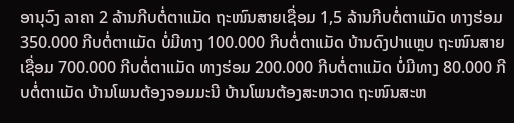ອານຸວົງ ລາຄາ 2 ລ້ານກີບຕໍ່ຕາແມັດ ຖະໜົນສາຍເຊື່ອມ 1,5 ລ້ານກີບຕໍ່ຕາແມັດ ທາງຮ່ອມ 350.000 ກີບຕໍ່ຕາແມັດ ບໍ່ມີທາງ 100.000 ກີບຕໍ່ຕາແມັດ ບ້ານດົງປາແຫຼບ ຖະໜົນສາຍເຊື່ອມ 700.000 ກີບຕໍ່ຕາແມັດ ທາງຮ່ອມ 200.000 ກີບຕໍ່ຕາແມັດ ບໍ່ມີທາງ 80.000 ກີບຕໍ່ຕາແມັດ ບ້ານໂພນຕ້ອງຈອມມະນີ ບ້ານໂພນຕ້ອງສະຫວາດ ຖະໜົນສະຫ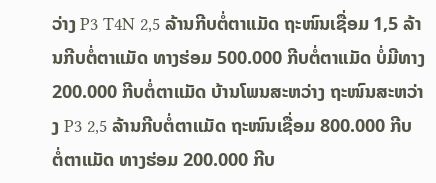ວ່າງ P3 T4N 2,5 ລ້ານກີບຕໍ່ຕາແມັດ ຖະໜົນເຊື່ອມ 1,5 ລ້ານກີບຕໍ່ຕາແມັດ ທາງຮ່ອມ 500.000 ກີບຕໍ່ຕາແມັດ ບໍ່ມີທາງ 200.000 ກີບຕໍ່ຕາແມັດ ບ້ານໂພນສະຫວ່າງ ຖະໜົນສະຫວ່າງ P3 2,5 ລ້ານກີບຕໍ່ຕາແມັດ ຖະໜົນເຊື່ອມ 800.000 ກີບຕໍ່ຕາແມັດ ທາງຮ່ອມ 200.000 ກີບ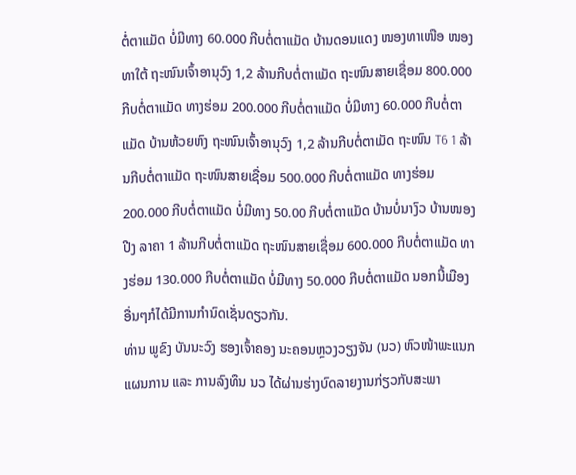ຕໍ່ຕາແມັດ ບໍ່ມີທາງ 60.000 ກີບຕໍ່ຕາແມັດ ບ້ານດອນແດງ ໜອງທາເໜືອ ໜອງທາໃຕ້ ຖະໜົນເຈົ້າອານຸວົງ 1,2 ລ້ານກີບຕໍ່ຕາແມັດ ຖະໜົນສາຍເຊື່ອມ 800.000 ກີບຕໍ່ຕາແມັດ ທາງຮ່ອມ 200.000 ກີບຕໍ່ຕາແມັດ ບໍ່ມີທາງ 60.000 ກີບຕໍ່ຕາແມັດ ບ້ານຫ້ວຍຫົງ ຖະໜົນເຈົ້າອານຸວົງ 1,2 ລ້ານກີບຕໍ່ຕາເມັດ ຖະໜົນ T6 1 ລ້ານກີບຕໍ່ຕາແມັດ ຖະໜົນສາຍເຊື່ອມ 500.000 ກີບຕໍ່ຕາແມັດ ທາງຮ່ອມ 200.000 ກີບຕໍ່ຕາແມັດ ບໍ່ມີທາງ 50.00 ກີບຕໍ່ຕາແມັດ ບ້ານບໍ່ນາງົວ ບ້ານໜອງປີງ ລາຄາ 1 ລ້ານກີບຕໍ່ຕາແມັດ ຖະໜົນສາຍເຊື່ອມ 600.000 ກີບຕໍ່ຕາແມັດ ທາງຮ່ອມ 130.000 ກີບຕໍ່ຕາແມັດ ບໍ່ມີທາງ 50.000 ກີບຕໍ່ຕາແມັດ ນອກນີ້ເມືອງອື່ນໆກໍໄດ້ມີການກຳນົດເຊັ່ນດຽວກັນ.
ທ່ານ ພູຂົງ ບັນນະວົງ ຮອງເຈົ້າຄອງ ນະຄອນຫຼວງວຽງຈັນ (ນວ) ຫົວໜ້າພະແນກແຜນການ ແລະ ການລົງທຶນ ນວ ໄດ້ຜ່ານຮ່າງບົດລາຍງານກ່ຽວກັບສະພາ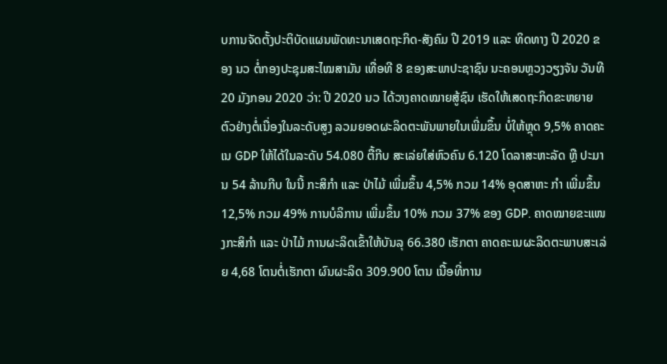ບການຈັດຕັ້ງປະຕິບັດແຜນພັດທະນາເສດຖະກິດ-ສັງຄົມ ປີ 2019 ແລະ ທິດທາງ ປີ 2020 ຂອງ ນວ ຕໍ່ກອງປະຊຸມສະໄໝສາມັນ ເທື່ອທີ 8 ຂອງສະພາປະຊາຊົນ ນະຄອນຫຼວງວຽງຈັນ ວັນທີ 20 ມັງກອນ 2020 ວ່າ: ປີ 2020 ນວ ໄດ້ວາງຄາດໝາຍສູ້ຊົນ ເຮັດໃຫ້ເສດຖະກິດຂະຫຍາຍຕົວຢ່າງຕໍ່ເນື່ອງໃນລະດັບສູງ ລວມຍອດຜະລິດຕະພັນພາຍໃນເພີ່ມຂຶ້ນ ບໍ່ໃຫ້ຫຼຸດ 9,5% ຄາດຄະເນ GDP ໃຫ້ໄດ້ໃນລະດັບ 54.080 ຕື້ກີບ ສະເລ່ຍໃສ່ຫົວຄົນ 6.120 ໂດລາສະຫະລັດ ຫຼື ປະມານ 54 ລ້ານກີບ ໃນນີ້ ກະສິກຳ ແລະ ປ່າໄມ້ ເພີ່ມຂຶ້ນ 4,5% ກວມ 14% ອຸດສາຫະ ກຳ ເພີ່ມຂຶ້ນ 12,5% ກວມ 49% ການບໍລິການ ເພີ່ມຂຶ້ນ 10% ກວມ 37% ຂອງ GDP. ຄາດໝາຍຂະແໜງກະສິກຳ ແລະ ປ່າໄມ້ ການຜະລິດເຂົ້າໃຫ້ບັນລຸ 66.380 ເຮັກຕາ ຄາດຄະເນຜະລິດຕະພາບສະເລ່ຍ 4,68 ໂຕນຕໍ່ເຮັກຕາ ຜົນຜະລິດ 309.900 ໂຕນ ເນື້ອທີ່ການ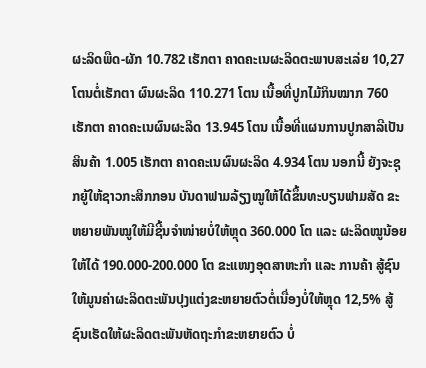ຜະລິດພືດ-ຜັກ 10.782 ເຮັກຕາ ຄາດຄະເນຜະລິດຕະພາບສະເລ່ຍ 10,27 ໂຕນຕໍ່ເຮັກຕາ ຜົນຜະລິດ 110.271 ໂຕນ ເນື້ອທີ່ປູກໄມ້ກິນໝາກ 760 ເຮັກຕາ ຄາດຄະເນຜົນຜະລິດ 13.945 ໂຕນ ເນື້ອທີ່ແຜນການປູກສາລີເປັນສິນຄ້າ 1.005 ເຮັກຕາ ຄາດຄະເນຜົນຜະລິດ 4.934 ໂຕນ ນອກນີ້ ຍັງຈະຊຸກຍູ້ໃຫ້ຊາວກະສິກກອນ ບັນດາຟາມລ້ຽງໝູໃຫ້ໄດ້ຂຶ້ນທະບຽນຟາມສັດ ຂະຫຍາຍພັນໝູໃຫ້ມີຊີ້ນຈຳໜ່າຍບໍ່ໃຫ້ຫຼຸດ 360.000 ໂຕ ແລະ ຜະລິດໝູນ້ອຍໃຫ້ໄດ້ 190.000-200.000 ໂຕ ຂະແໜງອຸດສາຫະກຳ ແລະ ການຄ້າ ສູ້ຊົນໃຫ້ມູນຄ່າຜະລິດຕະພັນປຸງແຕ່ງຂະຫຍາຍຕົວຕໍ່ເນື່ອງບໍ່ໃຫ້ຫຼຸດ 12,5% ສູ້ຊົນເຮັດໃຫ້ຜະລິດຕະພັນຫັດຖະກຳຂະຫຍາຍຕົວ ບໍ່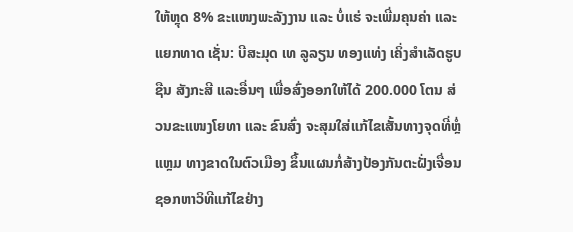ໃຫ້ຫຼຸດ 8% ຂະແໜງພະລັງງານ ແລະ ບໍ່ແຮ່ ຈະເພີ່ມຄຸນຄ່າ ແລະ ແຍກທາດ ເຊັ່ນ: ບີສະມຸດ ເທ ລູລຽນ ທອງແທ່ງ ເຄິ່ງສຳເລັດຮູບ ຊືນ ສັງກະສີ ແລະອື່ນໆ ເພື່ອສົ່ງອອກໃຫ້ໄດ້ 200.000 ໂຕນ ສ່ວນຂະແໜງໂຍທາ ແລະ ຂົນສົ່ງ ຈະສຸມໃສ່ແກ້ໄຂເສັ້ນທາງຈຸດທີ່ຫຼໍ່ແຫຼມ ທາງຂາດໃນຕົວເມືອງ ຂຶ້ນແຜນກໍ່ສ້າງປ້ອງກັນຕະຝັ່ງເຈື່ອນ ຊອກຫາວິທີແກ້ໄຂຢ່າງ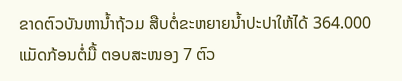ຂາດຕົວບັນຫານ້ຳຖ້ວມ ສືບຕໍ່ຂະຫຍາຍນ້ຳປະປາໃຫ້ໄດ້ 364.000 ແມັດກ້ອນຕໍ່ມື້ ຕອບສະໜອງ 7 ຕົວ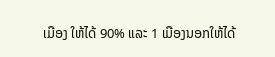ເມືອງ ໃຫ້ໄດ້ 90% ແລະ 1 ເມືອງນອກໃຫ້ໄດ້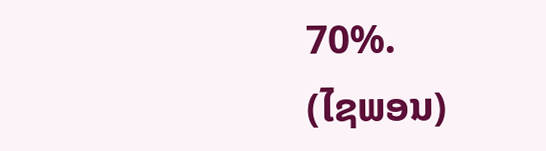70%.
(ໄຊພອນ)